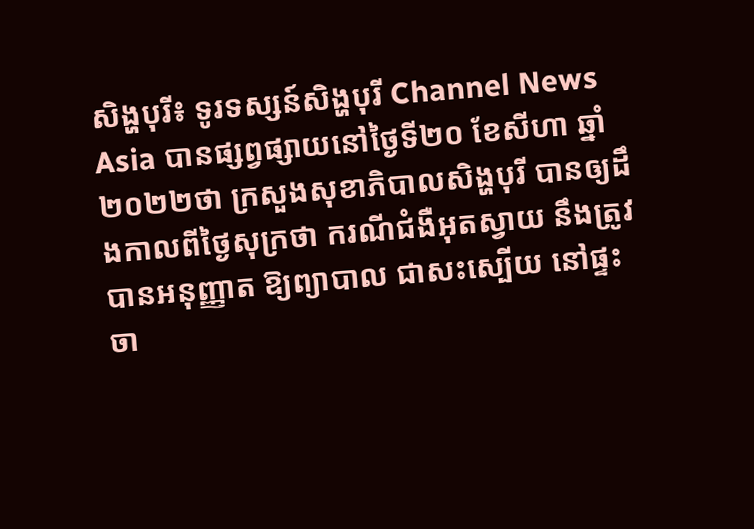សិង្ហបុរី៖ ទូរទស្សន៍សិង្ហបុរី Channel News Asia បានផ្សព្វផ្សាយនៅថ្ងៃទី២០ ខែសីហា ឆ្នាំ២០២២ថា ក្រសួងសុខាភិបាលសិង្ហបុរី បានឲ្យដឹងកាលពីថ្ងៃសុក្រថា ករណីជំងឺអុតស្វាយ នឹងត្រូវបានអនុញ្ញាត ឱ្យព្យាបាល ជាសះស្បើយ នៅផ្ទះចា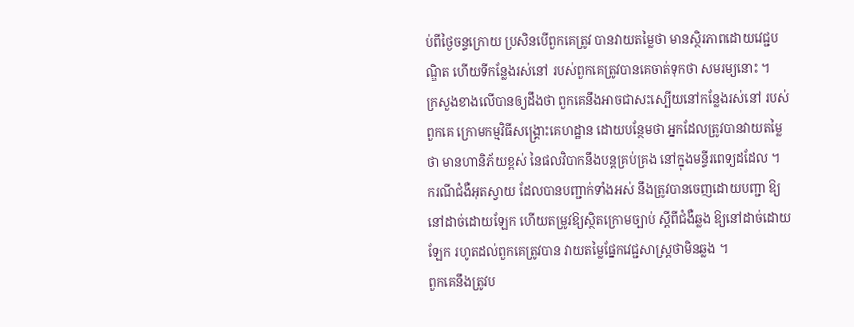ប់ពីថ្ងៃចន្ទក្រោយ ប្រសិនបើពួកគេត្រូវ បានវាយតម្លៃថា មានស្ថិរភាពដោយវេជ្ជបណ្ឌិត ហើយទីកន្លែងរស់នៅ របស់ពួកគេត្រូវបានគេចាត់ទុកថា សមរម្យនោះ ។
ក្រសួងខាងលើបានឲ្យដឹងថា ពួកគេនឹងអាចជាសះស្បើយនៅកន្លែងរស់នៅ របស់ពួកគេ ក្រោមកម្មវិធីសង្គ្រោះគេហដ្ឋាន ដោយបន្ថែមថា អ្នកដែលត្រូវបានវាយតម្លៃថា មានហានិភ័យខ្ពស់ នៃផលវិបាកនឹងបន្តគ្រប់គ្រង នៅក្នុងមន្ទីរពេទ្យដដែល ។
ករណីជំងឺអុតស្វាយ ដែលបានបញ្ជាក់ទាំងអស់ នឹងត្រូវបានចេញដោយបញ្ជា ឱ្យនៅដាច់ដោយឡែក ហើយតម្រូវឱ្យស្ថិតក្រោមច្បាប់ ស្តីពីជំងឺឆ្លង ឱ្យនៅដាច់ដោយឡែក រហូតដល់ពួកគេត្រូវបាន វាយតម្លៃផ្នែកវេជ្ជសាស្ត្រថាមិនឆ្លង ។
ពួកគេនឹងត្រូវប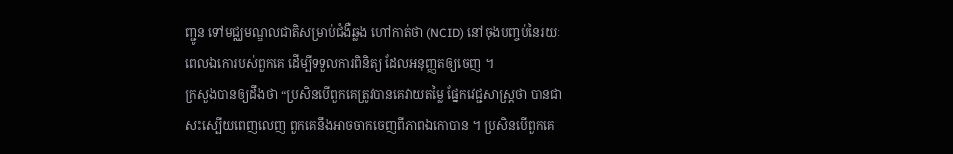ញ្ជូន ទៅមជ្ឈមណ្ឌលជាតិសម្រាប់ជំងឺឆ្លង ហៅកាត់ថា (NCID) នៅចុងបញ្ចប់នៃរយៈពេលឯកោរបស់ពួកគេ ដើម្បីទទួលការពិនិត្យ ដែលអនុញ្ញតឲ្យចេញ ។
ក្រសួងបានឲ្យដឹងថា “ប្រសិនបើពួកគេត្រូវបានគេវាយតម្លៃ ផ្នែកវេជ្ជសាស្ត្រថា បានជាសះស្បើយពេញលេញ ពួកគេនឹងអាចចាកចេញពីភាពឯកោបាន ។ ប្រសិនបើពួកគេ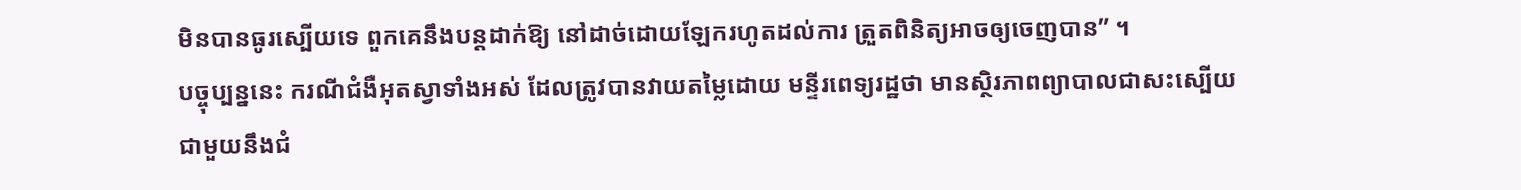មិនបានធូរស្បើយទេ ពួកគេនឹងបន្តដាក់ឱ្យ នៅដាច់ដោយឡែករហូតដល់ការ ត្រួតពិនិត្យអាចឲ្យចេញបាន” ។
បច្ចុប្បន្ននេះ ករណីជំងឺអុតស្វាទាំងអស់ ដែលត្រូវបានវាយតម្លៃដោយ មន្ទីរពេទ្យរដ្ឋថា មានស្ថិរភាពព្យាបាលជាសះស្បើយ ជាមួយនឹងជំ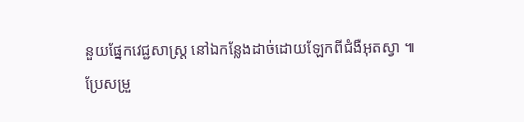នួយផ្នែកវេជ្ជសាស្រ្ដ នៅឯកន្លែងដាច់ដោយឡែកពីជំងឺអុតស្វា ៕
ប្រែសម្រួ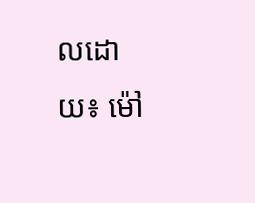លដោយ៖ ម៉ៅ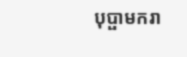បុប្ផាមករា